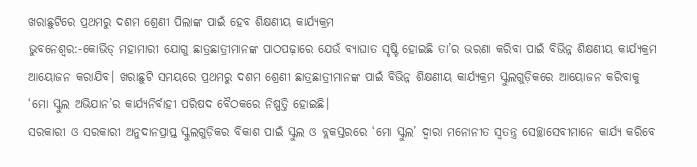ଖରାଛୁଟିରେ ପ୍ରଥମରୁ ଦଶମ ଶ୍ରେଣୀ ପିଲାଙ୍କ ପାଇଁ ହେବ ଶିକ୍ଷଣୀୟ କାର୍ଯ୍ୟକ୍ରମ
ଭୁବନେଶ୍ୱର:-କୋଭିଡ୍ ମହାମାରୀ ଯୋଗୁ ଛାତ୍ରଛାତ୍ରୀମାନଙ୍କ ପାଠପଢ଼ାରେ ଯେଉଁ ବ୍ୟାଘାତ ସୃଷ୍ଟି ହୋଇଛି ତା’ର ଭରଣା କରିବା ପାଇଁ ବିଭିନ୍ନ ଶିକ୍ଷଣୀୟ କାର୍ଯ୍ୟକ୍ରମ ଆୟୋଜନ କରାଯିବ। ଖରାଛୁଟି ସମୟରେ ପ୍ରଥମରୁ ଦଶମ ଶ୍ରେଣୀ ଛାତ୍ରଛାତ୍ରୀମାନଙ୍କ ପାଇଁ ବିଭିନ୍ନ ଶିକ୍ଷଣୀୟ କାର୍ଯ୍ୟକ୍ରମ ସ୍କୁଲଗୁଡ଼ିକରେ ଆୟୋଜନ କରିବାକୁ ‘ମୋ ସ୍କୁଲ ଅଭିଯାନ’ର କାର୍ଯ୍ୟନିର୍ବାହୀ ପରିଷଦ ବୈଠକରେ ନିଷ୍ପତ୍ତି ହୋଇଛି।
ସରକାରୀ ଓ ସରକାରୀ ଅନୁଦାନପ୍ରାପ୍ତ ସ୍କୁଲଗୁଡ଼ିକର ବିକାଶ ପାଇଁ ସ୍କୁଲ ଓ ବ୍ଲକସ୍ତରରେ ‘ମୋ ସ୍କୁଲ’ ଦ୍ୱାରା ମନୋନୀତ ସ୍ୱତନ୍ତ୍ର ସେଚ୍ଛାସେବୀମାନେ କାର୍ଯ୍ୟ କରିବେ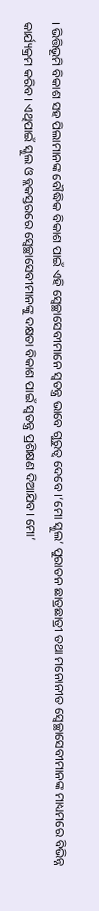। ଭିତ୍ତିଭୂମି ବିକାଶ ସହ ପିଲାମାନଙ୍କ ବୌଦ୍ଧିକ ବିକାଶ ପାଇଁ ଏହି ସ୍ୱେଚ୍ଛାସେବୀମାନେ ସ୍ୱତନ୍ତ୍ର ଭାବେ ଗୁରୁତ୍ୱ ଦେବେ ।‘ମୋ ସ୍କୁଲ’ ପୁରାତନ ଛାତ୍ରଛାତ୍ରୀ ତଥା ମନୋନୀତ ସ୍ୱେଚ୍ଛାସେବୀମାନଙ୍କ ମାଧ୍ୟମରେ ବିଭିନ୍ନ କାର୍ଯ୍ୟକ୍ରମ କରିବ। ଏଥିପାଇଁ ସ୍କୁଲ ଓ ବ୍ଲକସ୍ତରରେ ସ୍ୱେଚ୍ଛାସେବୀମାନଙ୍କୁ ଦକ୍ଷତା ବିକାଶ ପାଇଁ ସ୍ୱତନ୍ତ୍ର ପ୍ରଶିକ୍ଷଣ ଦିଆଯିବ। ମୋ’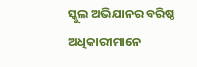ସ୍କୁଲ ଅଭିଯାନର ବରିଷ୍ଠ ଅଧିକାରୀମାନେ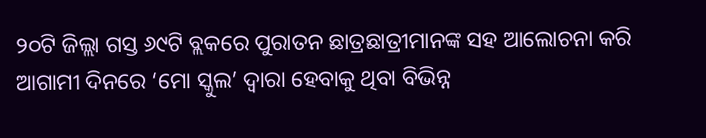୨୦ଟି ଜିଲ୍ଲା ଗସ୍ତ ୬୯ଟି ବ୍ଲକରେ ପୁରାତନ ଛାତ୍ରଛାତ୍ରୀମାନଙ୍କ ସହ ଆଲୋଚନା କରି ଆଗାମୀ ଦିନରେ ‘ମୋ ସ୍କୁଲ’ ଦ୍ୱାରା ହେବାକୁ ଥିବା ବିଭିନ୍ନ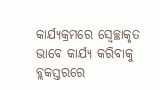କାର୍ଯ୍ୟକ୍ରମରେ ସ୍ୱେଚ୍ଛାକୃତ ଭାବେ କାର୍ଯ୍ୟ କରିବାକୁ ବ୍ଲକସ୍ତରରେ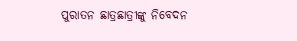ପୁରାତନ ଛାତ୍ରଛାତ୍ରୀଙ୍କୁ ନିବେଦନ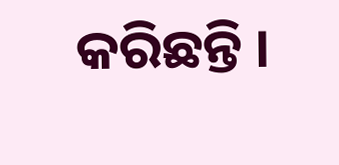କରିଛନ୍ତି ।